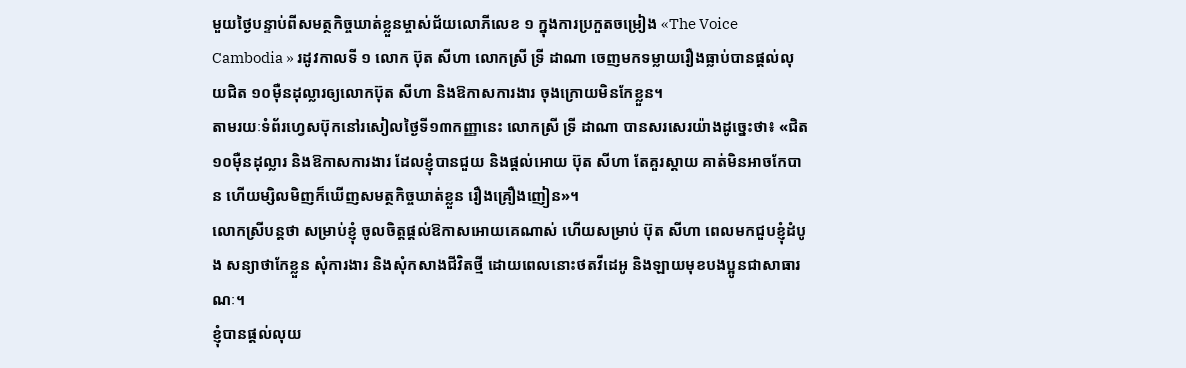មួយថ្ងៃបន្ទាប់ពីសមត្ថកិច្ចឃាត់ខ្លួនម្ចាស់ជ័យលោភីលេខ ១ ក្នុងការប្រកួតចម្រៀង «The Voice Cambodia » រដូវកាលទី ១ លោក ប៊ុត សីហា លោកស្រី ទ្រី ដាណា ចេញមកទម្លាយរឿងធ្លាប់បានផ្តល់លុយជិត ១០ម៉ឺនដុល្លារឲ្យលោកប៊ុត សីហា និងឱកាសការងារ ចុងក្រោយមិនកែខ្លួន។
តាមរយៈទំព័រហ្វេសប៊ុកនៅរសៀលថ្ងៃទី១៣កញ្ញានេះ លោកស្រី ទ្រី ដាណា បានសរសេរយ៉ាងដូច្នេះថា៖ «ជិត១០ម៉ឺនដុល្លារ និងឱកាសការងារ ដែលខ្ញុំបានជួយ និងផ្ដល់អោយ ប៊ុត សីហា តែគួរស្ដាយ គាត់មិនអាចកែបាន ហើយម្សិលមិញក៏ឃើញសមត្ថកិច្ចឃាត់ខ្លួន រឿងគ្រឿងញៀន»។
លោកស្រីបន្តថា សម្រាប់ខ្ញុំ ចូលចិត្តផ្ដល់ឱកាសអោយគេណាស់ ហើយសម្រាប់ ប៊ុត សីហា ពេលមកជួបខ្ញុំដំបូង សន្យាថាកែខ្លួន សុំការងារ និងសុំកសាងជីវិតថ្មី ដោយពេលនោះថតវីដេអូ និងឡាយមុខបងប្អូនជាសាធារណៈ។
ខ្ញុំបានផ្ដល់លុយ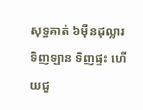សុទ្ធគាត់ ៦ម៉ឺនដុល្លារ ទិញឡាន ទិញផ្ទះ ហើយជួ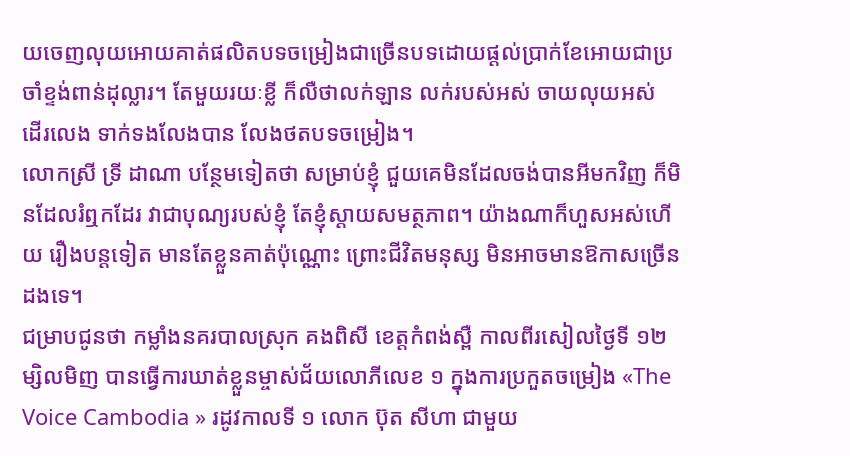យចេញលុយអោយគាត់ផលិតបទចម្រៀងជាច្រើនបទដោយផ្ដល់ប្រាក់ខែអោយជាប្រចាំខ្ទង់ពាន់ដុល្លារ។ តែមួយរយៈខ្លី ក៏លឺថាលក់ឡាន លក់របស់អស់ ចាយលុយអស់ ដើរលេង ទាក់ទងលែងបាន លែងថតបទចម្រៀង។
លោកស្រី ទ្រី ដាណា បន្ថែមទៀតថា សម្រាប់ខ្ញុំ ជួយគេមិនដែលចង់បានអីមកវិញ ក៏មិនដែលរំឮកដែរ វាជាបុណ្យរបស់ខ្ញុំ តែខ្ញុំស្ដាយសមត្ថភាព។ យ៉ាងណាក៏ហួសអស់ហើយ រឿងបន្តទៀត មានតែខ្លួនគាត់ប៉ុណ្ណោះ ព្រោះជីវិតមនុស្ស មិនអាចមានឱកាសច្រើនដងទេ។
ជម្រាបជូនថា កម្លាំងនគរបាលស្រុក គងពិសី ខេត្តកំពង់ស្ពឺ កាលពីរសៀលថ្ងៃទី ១២ម្សិលមិញ បានធ្វើការឃាត់ខ្លួនម្ចាស់ជ័យលោភីលេខ ១ ក្នុងការប្រកួតចម្រៀង «The Voice Cambodia » រដូវកាលទី ១ លោក ប៊ុត សីហា ជាមួយ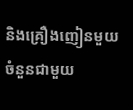និងគ្រឿងញៀនមួយចំនួនជាមួយ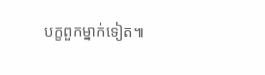បក្ខពួកម្នាក់ទៀត៕